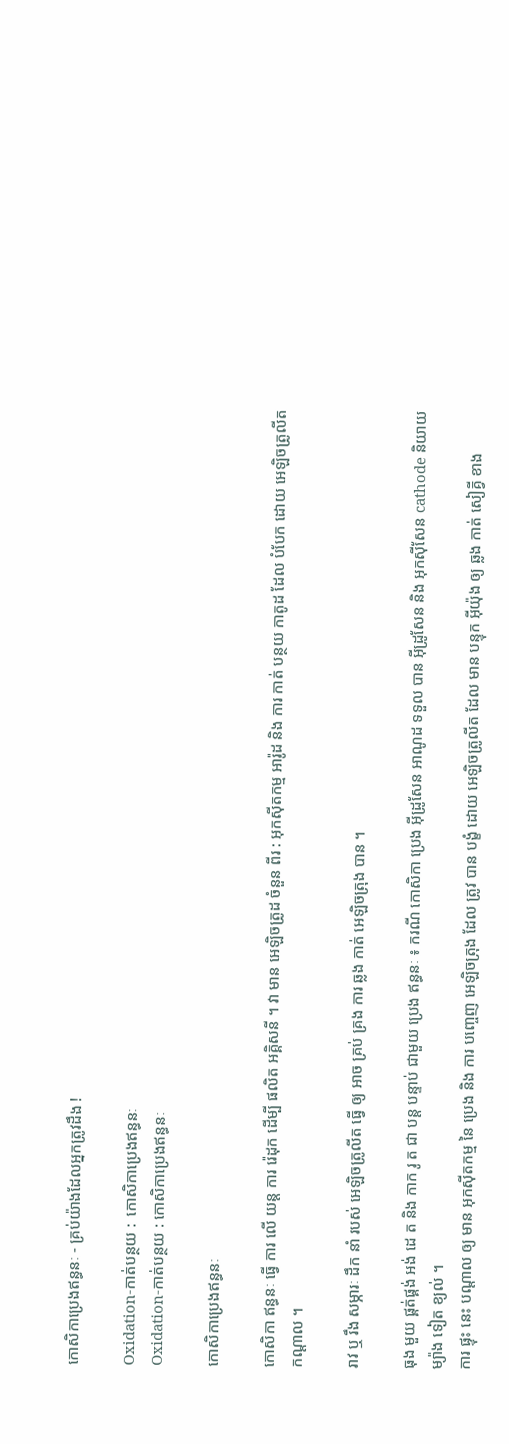កោសិកាប្រេងឥន្ធនៈ - គ្រប់យ៉ាងដែលអ្នកត្រូវដឹង !

Oxidation-កាត់បន្ថយ :  កោសិកាប្រេងឥន្ធនៈ
Oxidation-កាត់បន្ថយ : កោសិកាប្រេងឥន្ធនៈ

កោសិកាប្រេងឥន្ធនៈ

កោសិកា ឥន្ធនៈ ធ្វើ ការ លើ យន្ត ការ រ៉េដុក ដើម្បី ផលិត អគ្គិសនី ។ វា មាន អេឡិចត្រូដ ចំនួន ពីរ : អុកស៊ីតកម្ម អារ៉ូដ និង ការ កាត់ បន្ថយ កាតូដ ដែល បំបែក ដោយ អេឡិចត្រូលីត កណ្តាល ។

រាវ ឬ រឹង សម្ភារៈ ដឹក នាំ របស់ អេឡិចត្រូលីត ធ្វើ ឲ្យ អាច គ្រប់ គ្រង ការ ឆ្លង កាត់ អេឡិចត្រុង បាន ។

ធុង មួយ ផ្គត់ផ្គង់ អង់ ដេ ត និង កាក រូ ត ជា បន្ត បន្ទាប់ ជាមួយ ប្រេង ឥន្ធនៈ ៖ ករណី កោសិកា ប្រេង អ៊ីដ្រូសែន អាណូដ ទទួល បាន អ៊ីដ្រូសែន និង អុកស៊ីសែន cathode និយាយ ម្យ៉ាង ទៀត ខ្យល់ ។
ការ ផ្ទុះ នេះ បណ្តាល ឲ្យ មាន អុកស៊ីតកម្ម នៃ ប្រេង និង ការ បញ្ចេញ អេឡិចត្រុង ដែល ត្រូវ បាន បង្ខំ ដោយ អេឡិចត្រូលីត ដែល មាន បន្ទុក អ៊ីយ៉ុង ឲ្យ ឆ្លង កាត់ សៀគ្វី ខាង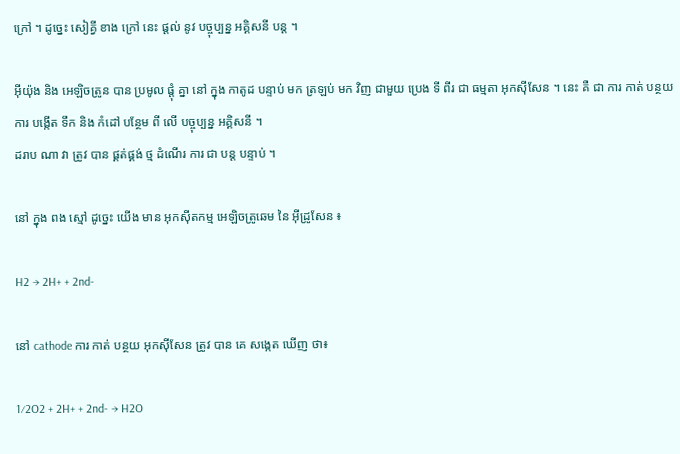ក្រៅ ។ ដូច្នេះ សៀគ្វី ខាង ក្រៅ នេះ ផ្តល់ នូវ បច្ចុប្បន្ន អគ្គិសនី បន្ត ។

អ៊ីយ៉ុង និង អេឡិចត្រូន បាន ប្រមូល ផ្តុំ គ្នា នៅ ក្នុង កាតូដ បន្ទាប់ មក ត្រឡប់ មក វិញ ជាមួយ ប្រេង ទី ពីរ ជា ធម្មតា អុកស៊ីសែន ។ នេះ គឺ ជា ការ កាត់ បន្ថយ ការ បង្កើត ទឹក និង កំដៅ បន្ថែម ពី លើ បច្ចុប្បន្ន អគ្គិសនី ។
ដរាប ណា វា ត្រូវ បាន ផ្គត់ផ្គង់ ថ្ម ដំណើរ ការ ជា បន្ត បន្ទាប់ ។

នៅ ក្នុង ពង ស្មៅ ដូច្នេះ យើង មាន អុកស៊ីតកម្ម អេឡិចត្រូឆេម នៃ អ៊ីដ្រូសែន ៖

H2 → 2H+ + 2nd-

នៅ cathode ការ កាត់ បន្ថយ អុកស៊ីសែន ត្រូវ បាន គេ សង្កេត ឃើញ ថា៖

1⁄2O2 + 2H+ + 2nd- → H2O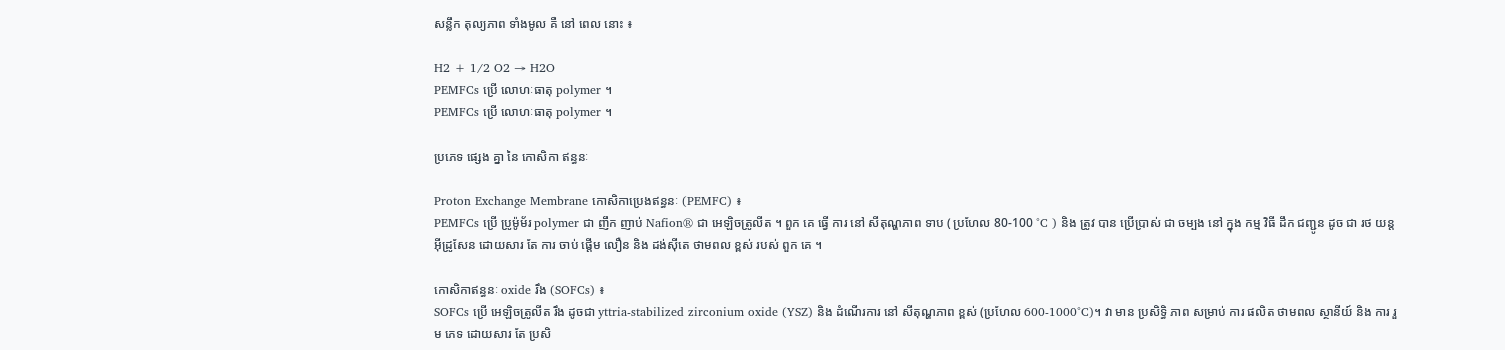សន្លឹក តុល្យភាព ទាំងមូល គឺ នៅ ពេល នោះ ៖

H2 + 1/2 O2 → H2O
PEMFCs ប្រើ លោហៈធាតុ polymer ។
PEMFCs ប្រើ លោហៈធាតុ polymer ។

ប្រភេទ ផ្សេង គ្នា នៃ កោសិកា ឥន្ធនៈ

Proton Exchange Membrane កោសិកាប្រេងឥន្ធនៈ (PEMFC) ៖
PEMFCs ប្រើ ប្រូម៉ូម័រ polymer ជា ញឹក ញាប់ Nafion® ជា អេឡិចត្រូលីត ។ ពួក គេ ធ្វើ ការ នៅ សីតុណ្ហភាព ទាប ( ប្រហែល 80-100 °C ) និង ត្រូវ បាន ប្រើប្រាស់ ជា ចម្បង នៅ ក្នុង កម្ម វិធី ដឹក ជញ្ជូន ដូច ជា រថ យន្ត អ៊ីដ្រូសែន ដោយសារ តែ ការ ចាប់ ផ្តើម លឿន និង ដង់ស៊ីតេ ថាមពល ខ្ពស់ របស់ ពួក គេ ។

កោសិកាឥន្ធនៈ oxide រឹង (SOFCs) ៖
SOFCs ប្រើ អេឡិចត្រូលីត រឹង ដូចជា yttria-stabilized zirconium oxide (YSZ) និង ដំណើរការ នៅ សីតុណ្ហភាព ខ្ពស់ (ប្រហែល 600-1000°C)។ វា មាន ប្រសិទ្ធិ ភាព សម្រាប់ ការ ផលិត ថាមពល ស្ថានីយ៍ និង ការ រួម ភេទ ដោយសារ តែ ប្រសិ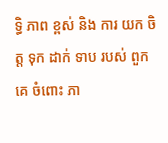ទ្ធិ ភាព ខ្ពស់ និង ការ យក ចិត្ត ទុក ដាក់ ទាប របស់ ពួក គេ ចំពោះ ភា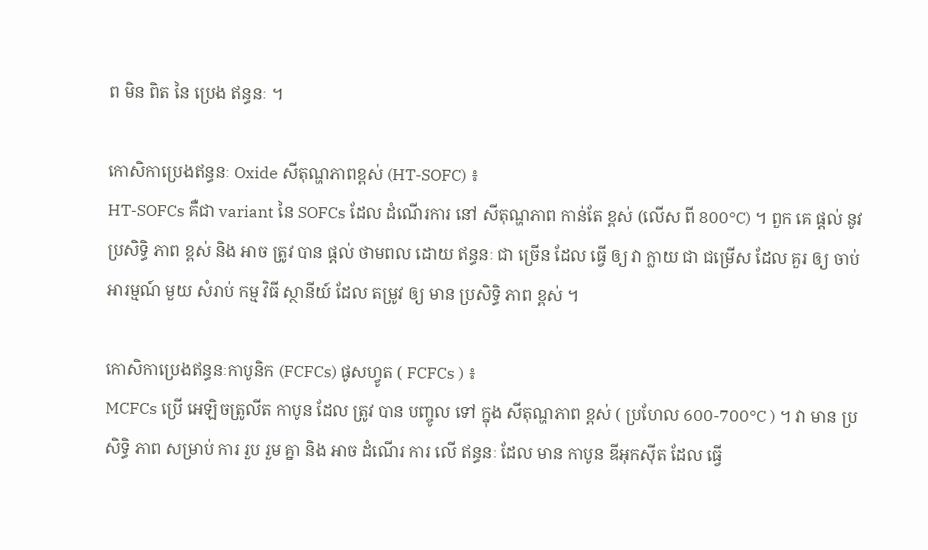ព មិន ពិត នៃ ប្រេង ឥន្ធនៈ ។

កោសិកាប្រេងឥន្ធនៈ Oxide សីតុណ្ហភាពខ្ពស់ (HT-SOFC) ៖
HT-SOFCs គឺជា variant នៃ SOFCs ដែល ដំណើរការ នៅ សីតុណ្ហភាព កាន់តែ ខ្ពស់ (លើស ពី 800°C) ។ ពួក គេ ផ្តល់ នូវ ប្រសិទ្ធិ ភាព ខ្ពស់ និង អាច ត្រូវ បាន ផ្តល់ ថាមពល ដោយ ឥន្ធនៈ ជា ច្រើន ដែល ធ្វើ ឲ្យ វា ក្លាយ ជា ជម្រើស ដែល គួរ ឲ្យ ចាប់ អារម្មណ៍ មួយ សំរាប់ កម្ម វិធី ស្ថានីយ៍ ដែល តម្រូវ ឲ្យ មាន ប្រសិទ្ធិ ភាព ខ្ពស់ ។

កោសិកាប្រេងឥន្ធនៈកាបូនិក (FCFCs) ផូសហ្វូត ( FCFCs ) ៖
MCFCs ប្រើ អេឡិចត្រូលីត កាបូន ដែល ត្រូវ បាន បញ្ចូល ទៅ ក្នុង សីតុណ្ហភាព ខ្ពស់ ( ប្រហែល 600-700°C ) ។ វា មាន ប្រសិទ្ធិ ភាព សម្រាប់ ការ រួប រួម គ្នា និង អាច ដំណើរ ការ លើ ឥន្ធនៈ ដែល មាន កាបូន ឌីអុកស៊ីត ដែល ធ្វើ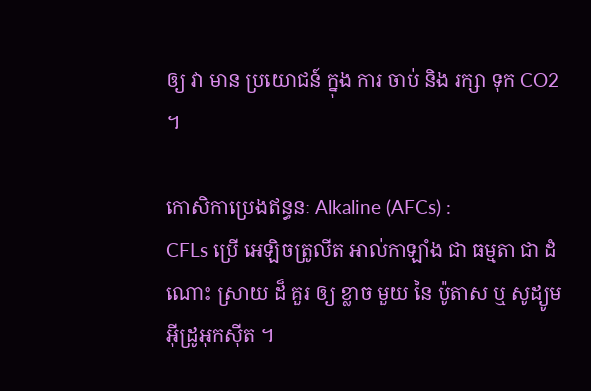ឲ្យ វា មាន ប្រយោជន៍ ក្នុង ការ ចាប់ និង រក្សា ទុក CO2 ។

កោសិកាប្រេងឥន្ធនៈ Alkaline (AFCs) :
CFLs ប្រើ អេឡិចត្រូលីត អាល់កាឡាំង ជា ធម្មតា ជា ដំណោះ ស្រាយ ដ៏ គួរ ឲ្យ ខ្លាច មួយ នៃ ប៉ូតាស ឬ សូដ្យូម អ៊ីដ្រូអុកស៊ីត ។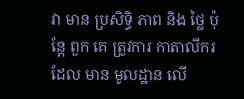វា មាន ប្រសិទ្ធិ ភាព និង ថ្លៃ ប៉ុន្តែ ពួក គេ ត្រូវការ កាតាលីករ ដែល មាន មូលដ្ឋាន លើ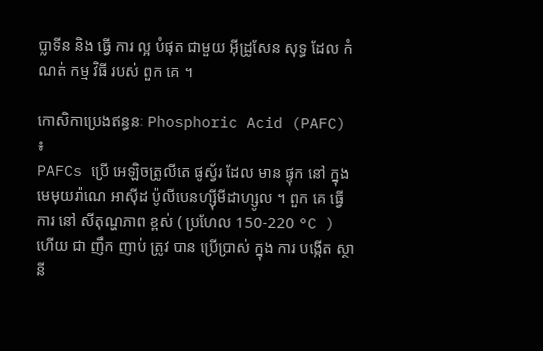ប្លាទីន និង ធ្វើ ការ ល្អ បំផុត ជាមួយ អ៊ីដ្រូសែន សុទ្ធ ដែល កំណត់ កម្ម វិធី របស់ ពួក គេ ។

កោសិកាប្រេងឥន្ធនៈ Phosphoric Acid (PAFC) ៖
PAFCs ប្រើ អេឡិចត្រូលីតេ ផូស្វ័រ ដែល មាន ផ្ទុក នៅ ក្នុង មេមុយរ៉ាណេ អាស៊ីដ ប៉ូលីបេនហ្ស៊ីមីដាហ្សូល ។ ពួក គេ ធ្វើ ការ នៅ សីតុណ្ហភាព ខ្ពស់ ( ប្រហែល 150-220 °C ) ហើយ ជា ញឹក ញាប់ ត្រូវ បាន ប្រើប្រាស់ ក្នុង ការ បង្កើត ស្ថានី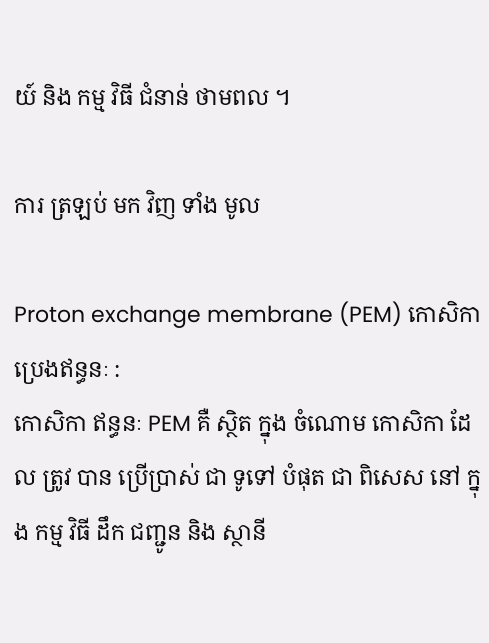យ៍ និង កម្ម វិធី ជំនាន់ ថាមពល ។

ការ ត្រឡប់ មក វិញ ទាំង មូល

Proton exchange membrane (PEM) កោសិកាប្រេងឥន្ធនៈ :
កោសិកា ឥន្ធនៈ PEM គឺ ស្ថិត ក្នុង ចំណោម កោសិកា ដែល ត្រូវ បាន ប្រើប្រាស់ ជា ទូទៅ បំផុត ជា ពិសេស នៅ ក្នុង កម្ម វិធី ដឹក ជញ្ជូន និង ស្ថានី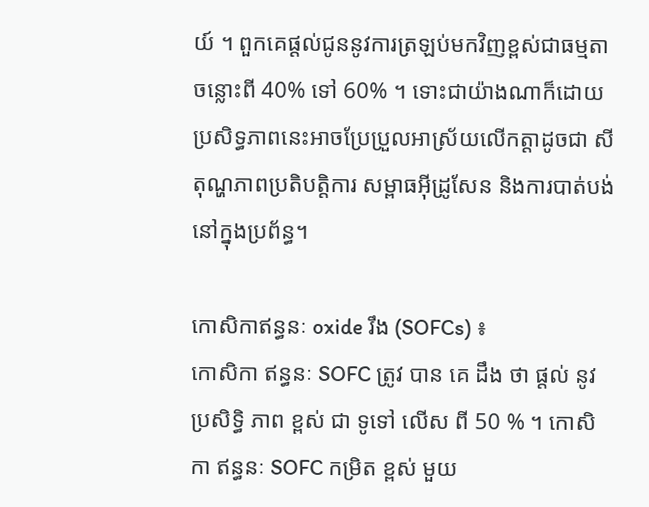យ៍ ។ ពួកគេផ្តល់ជូននូវការត្រឡប់មកវិញខ្ពស់ជាធម្មតាចន្លោះពី 40% ទៅ 60% ។ ទោះជាយ៉ាងណាក៏ដោយ ប្រសិទ្ធភាពនេះអាចប្រែប្រួលអាស្រ័យលើកត្តាដូចជា សីតុណ្ហភាពប្រតិបត្តិការ សម្ពាធអ៊ីដ្រូសែន និងការបាត់បង់នៅក្នុងប្រព័ន្ធ។

កោសិកាឥន្ធនៈ oxide រឹង (SOFCs) ៖
កោសិកា ឥន្ធនៈ SOFC ត្រូវ បាន គេ ដឹង ថា ផ្តល់ នូវ ប្រសិទ្ធិ ភាព ខ្ពស់ ជា ទូទៅ លើស ពី 50 % ។ កោសិកា ឥន្ធនៈ SOFC កម្រិត ខ្ពស់ មួយ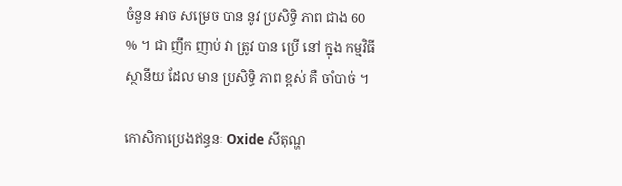ចំនួន អាច សម្រេច បាន នូវ ប្រសិទ្ធិ ភាព ជាង 60 % ។ ជា ញឹក ញាប់ វា ត្រូវ បាន ប្រើ នៅ ក្នុង កម្មវិធី ស្ថានីយ ដែល មាន ប្រសិទ្ធិ ភាព ខ្ពស់ គឺ ចាំបាច់ ។

កោសិកាប្រេងឥន្ធនៈ Oxide សីតុណ្ហ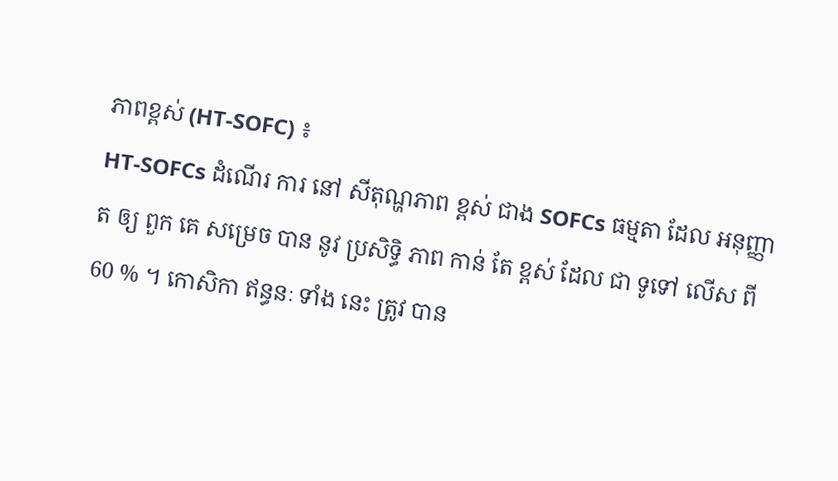ភាពខ្ពស់ (HT-SOFC) ៖
HT-SOFCs ដំណើរ ការ នៅ សីតុណ្ហភាព ខ្ពស់ ជាង SOFCs ធម្មតា ដែល អនុញ្ញាត ឲ្យ ពួក គេ សម្រេច បាន នូវ ប្រសិទ្ធិ ភាព កាន់ តែ ខ្ពស់ ដែល ជា ទូទៅ លើស ពី 60 % ។ កោសិកា ឥន្ធនៈ ទាំង នេះ ត្រូវ បាន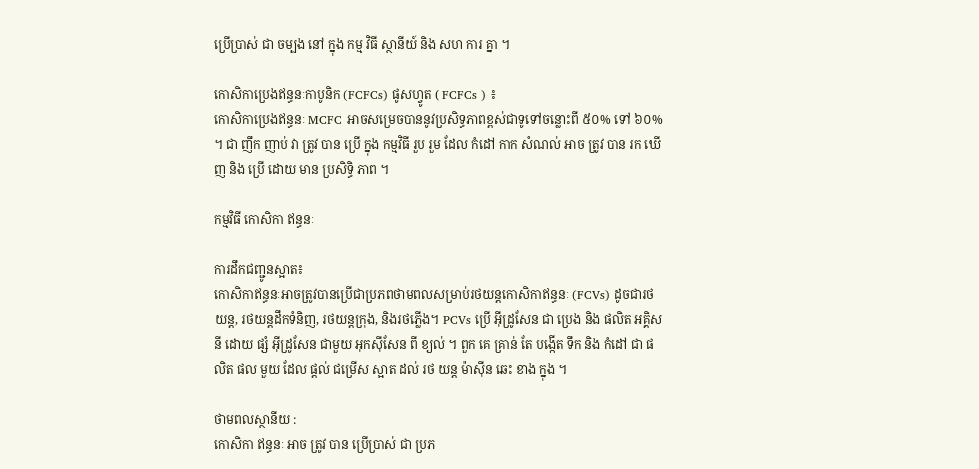ប្រើប្រាស់ ជា ចម្បង នៅ ក្នុង កម្ម វិធី ស្ថានីយ៍ និង សហ ការ គ្នា ។

កោសិកាប្រេងឥន្ធនៈកាបូនិក (FCFCs) ផូសហ្វូត ( FCFCs ) ៖
កោសិកាប្រេងឥន្ធនៈ MCFC អាចសម្រេចបាននូវប្រសិទ្ធភាពខ្ពស់ជាទូទៅចន្លោះពី ៥០% ទៅ ៦០% ។ ជា ញឹក ញាប់ វា ត្រូវ បាន ប្រើ ក្នុង កម្មវិធី រួប រួម ដែល កំដៅ កាក សំណល់ អាច ត្រូវ បាន រក ឃើញ និង ប្រើ ដោយ មាន ប្រសិទ្ធិ ភាព ។

កម្មវិធី កោសិកា ឥន្ធនៈ

ការដឹកជញ្ជូនស្អាត៖
កោសិកាឥន្ធនៈអាចត្រូវបានប្រើជាប្រភពថាមពលសម្រាប់រថយន្តកោសិកាឥន្ធនៈ (FCVs) ដូចជារថយន្ត, រថយន្តដឹកទំនិញ, រថយន្តក្រុង, និងរថភ្លើង។ PCVs ប្រើ អ៊ីដ្រូសែន ជា ប្រេង និង ផលិត អគ្គិសនី ដោយ ផ្សំ អ៊ីដ្រូសែន ជាមួយ អុកស៊ីសែន ពី ខ្យល់ ។ ពួក គេ គ្រាន់ តែ បង្កើត ទឹក និង កំដៅ ជា ផលិត ផល មួយ ដែល ផ្តល់ ជម្រើស ស្អាត ដល់ រថ យន្ត ម៉ាស៊ីន ឆេះ ខាង ក្នុង ។

ថាមពលស្ថានីយ :
កោសិកា ឥន្ធនៈ អាច ត្រូវ បាន ប្រើប្រាស់ ជា ប្រភ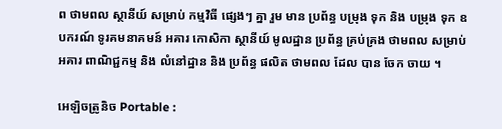ព ថាមពល ស្ថានីយ៍ សម្រាប់ កម្មវិធី ផ្សេងៗ គ្នា រួម មាន ប្រព័ន្ធ បម្រុង ទុក និង បម្រុង ទុក ឧបករណ៍ ទូរគមនាគមន៍ អគារ កោសិកា ស្ថានីយ៍ មូលដ្ឋាន ប្រព័ន្ធ គ្រប់គ្រង ថាមពល សម្រាប់ អគារ ពាណិជ្ជកម្ម និង លំនៅដ្ឋាន និង ប្រព័ន្ធ ផលិត ថាមពល ដែល បាន ចែក ចាយ ។

អេឡិចត្រូនិច Portable :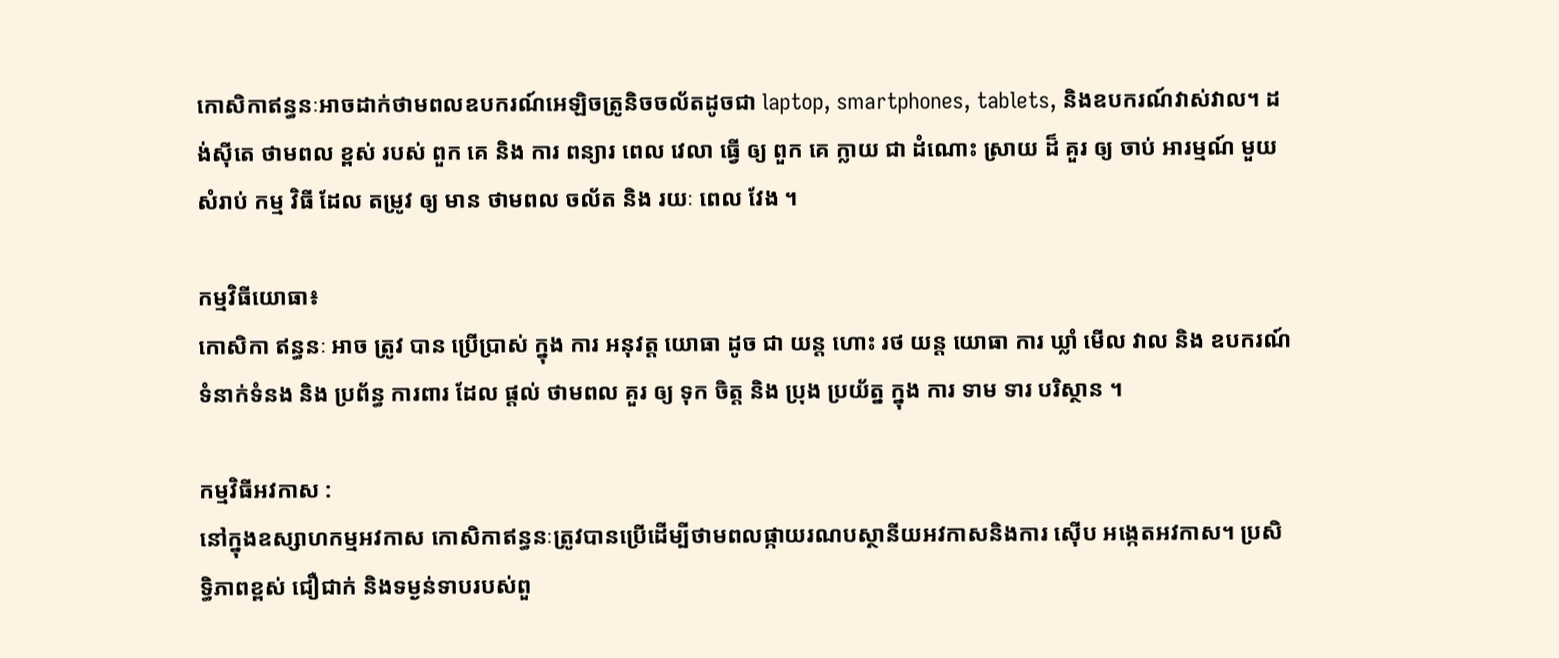កោសិកាឥន្ធនៈអាចដាក់ថាមពលឧបករណ៍អេឡិចត្រូនិចចល័តដូចជា laptop, smartphones, tablets, និងឧបករណ៍វាស់វាល។ ដង់ស៊ីតេ ថាមពល ខ្ពស់ របស់ ពួក គេ និង ការ ពន្យារ ពេល វេលា ធ្វើ ឲ្យ ពួក គេ ក្លាយ ជា ដំណោះ ស្រាយ ដ៏ គួរ ឲ្យ ចាប់ អារម្មណ៍ មួយ សំរាប់ កម្ម វិធី ដែល តម្រូវ ឲ្យ មាន ថាមពល ចល័ត និង រយៈ ពេល វែង ។

កម្មវិធីយោធា៖
កោសិកា ឥន្ធនៈ អាច ត្រូវ បាន ប្រើប្រាស់ ក្នុង ការ អនុវត្ត យោធា ដូច ជា យន្ត ហោះ រថ យន្ត យោធា ការ ឃ្លាំ មើល វាល និង ឧបករណ៍ ទំនាក់ទំនង និង ប្រព័ន្ធ ការពារ ដែល ផ្តល់ ថាមពល គួរ ឲ្យ ទុក ចិត្ត និង ប្រុង ប្រយ័ត្ន ក្នុង ការ ទាម ទារ បរិស្ថាន ។

កម្មវិធីអវកាស :
នៅក្នុងឧស្សាហកម្មអវកាស កោសិកាឥន្ធនៈត្រូវបានប្រើដើម្បីថាមពលផ្កាយរណបស្ថានីយអវកាសនិងការ ស៊ើប អង្កេតអវកាស។ ប្រសិទ្ធិភាពខ្ពស់ ជឿជាក់ និងទម្ងន់ទាបរបស់ពួ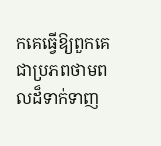កគេធ្វើឱ្យពួកគេជាប្រភពថាមពលដ៏ទាក់ទាញ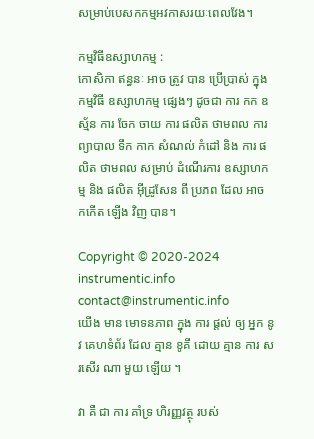សម្រាប់បេសកកម្មអវកាសរយៈពេលវែង។

កម្មវិធីឧស្សាហកម្ម :
កោសិកា ឥន្ធនៈ អាច ត្រូវ បាន ប្រើប្រាស់ ក្នុង កម្មវិធី ឧស្សាហកម្ម ផ្សេងៗ ដូចជា ការ កក ឧស្ម័ន ការ ចែក ចាយ ការ ផលិត ថាមពល ការ ព្យាបាល ទឹក កាក សំណល់ កំដៅ និង ការ ផលិត ថាមពល សម្រាប់ ដំណើរការ ឧស្សាហកម្ម និង ផលិត អ៊ីដ្រូសែន ពី ប្រភព ដែល អាច កកើត ឡើង វិញ បាន។

Copyright © 2020-2024 instrumentic.info
contact@instrumentic.info
យើង មាន មោទនភាព ក្នុង ការ ផ្តល់ ឲ្យ អ្នក នូវ គេហទំព័រ ដែល គ្មាន ខូគី ដោយ គ្មាន ការ សរសើរ ណា មួយ ឡើយ ។

វា គឺ ជា ការ គាំទ្រ ហិរញ្ញវត្ថុ របស់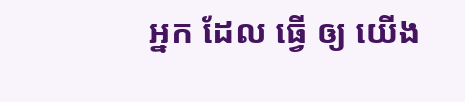អ្នក ដែល ធ្វើ ឲ្យ យើង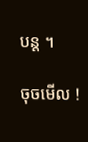បន្ត ។

ចុចមើល !